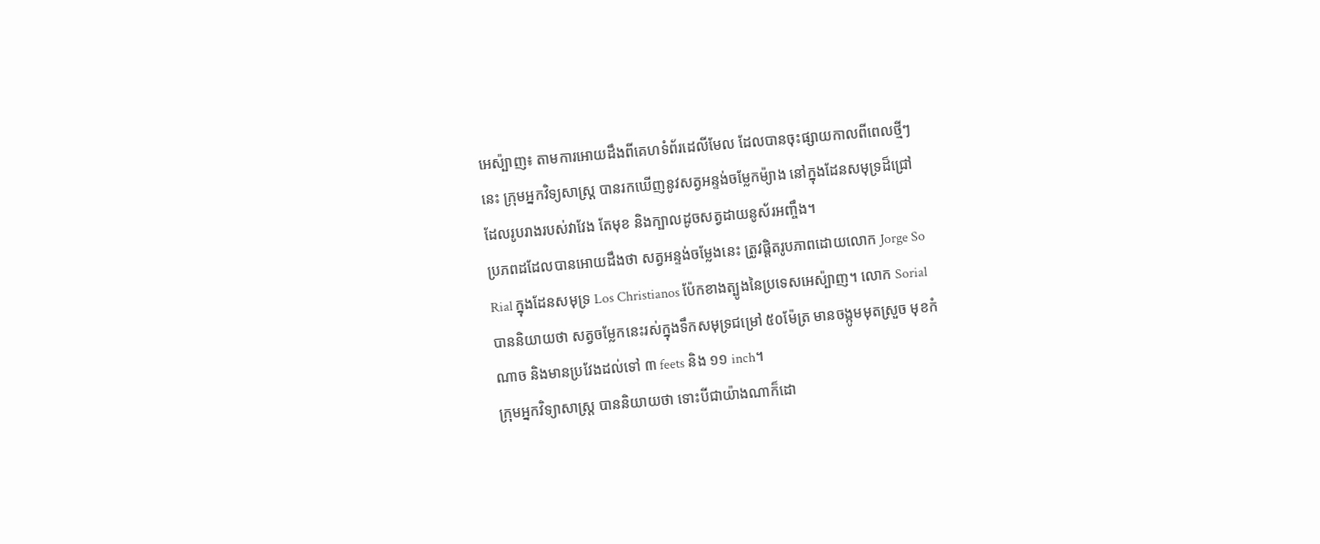អេស៉្បាញ៖ តាមការអោយដឹងពីគេហទំព័រដេលីមែល ដែលបានចុះផ្សាយកាលពីពេលថ្មីៗ
នេះ ក្រុមអ្នកវិទ្យសាស្រ្ដ បានរកឃើញនូវសត្វអន្ទង់ចម្លែកម៉្យាង នៅក្នុងដែនសមុទ្រដ៏ជ្រៅ
ដែលរូបរាងរបស់វាវែង តែមុខ និងក្បាលដូចសត្វដាយនូស័រអញ្ចឹង។
ប្រភពដដែលបានអោយដឹងថា សត្វអន្ទង់ចម្លែងនេះ ត្រូវផ្តិតរូបភាពដោយលោក Jorge So
Rial ក្នុងដែនសមុទ្រ Los Christianos ប៉ែកខាងត្បូងនៃប្រទេសអេស៉្បាញ។ លោក Sorial
បាននិយាយថា សត្វចម្លែកនេះរស់ក្នុងទឹកសមុទ្រជម្រៅ ៥០ម៉ែត្រ មានចង្កូមមុតស្រួច មុខកំ
ណាច និងមានប្រវែងដល់ទៅ ៣ feets និង ១១ inch។
ក្រុមអ្នកវិទ្យាសាស្រ្ដ បាននិយាយថា ទោះបីជាយ៉ាងណាក៏ដោ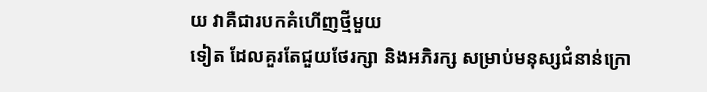យ វាគឺជារបកគំហើញថ្មីមួយ
ទៀត ដែលគួរតែជួយថែរក្សា និងអភិរក្ស សម្រាប់មនុស្សជំនាន់ក្រោ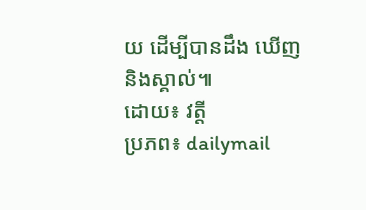យ ដើម្បីបានដឹង ឃើញ
និងស្គាល់៕
ដោយ៖ វត្ដី
ប្រភព៖ dailymail